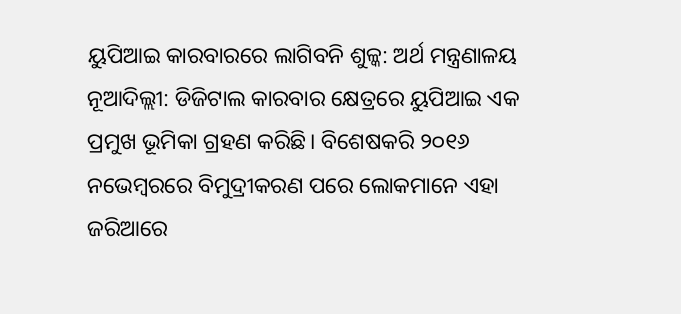ୟୁପିଆଇ କାରବାରରେ ଲାଗିବନି ଶୁଳ୍କ: ଅର୍ଥ ମନ୍ତ୍ରଣାଳୟ
ନୂଆଦିଲ୍ଲୀ: ଡିଜିଟାଲ କାରବାର କ୍ଷେତ୍ରରେ ୟୁପିଆଇ ଏକ ପ୍ରମୁଖ ଭୂମିକା ଗ୍ରହଣ କରିଛି। ବିଶେଷକରି ୨୦୧୬ ନଭେମ୍ବରରେ ବିମୁଦ୍ରୀକରଣ ପରେ ଲୋକମାନେ ଏହା ଜରିଆରେ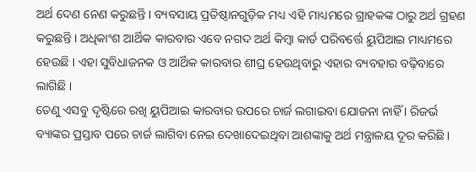ଅର୍ଥ ଦେଣ ନେଣ କରୁଛନ୍ତି । ବ୍ୟବସାୟ ପ୍ରତିଷ୍ଠାନଗୁଡ଼ିକ ମଧ୍ୟ ଏହି ମାଧ୍ୟମରେ ଗ୍ରାହକଙ୍କ ଠାରୁ ଅର୍ଥ ଗ୍ରହଣ କରୁଛନ୍ତି । ଅଧିକାଂଶ ଆର୍ଥିକ କାରବାର ଏବେ ନଗଦ ଅର୍ଥ କିମ୍ବା କାର୍ଡ ପରିବର୍ତ୍ତେ ୟୁପିଆଇ ମାଧ୍ୟମରେ ହେଉଛି । ଏହା ସୁବିଧାଜନକ ଓ ଆର୍ଥିକ କାରବାର ଶୀଘ୍ର ହେଉଥିବାରୁ ଏହାର ବ୍ୟବହାର ବଢ଼ିବାରେ ଲାଗିଛି ।
ତେଣୁ ଏସବୁ ଦୃଷ୍ଟିରେ ରଖି ୟୁପିଆଇ କାରବାର ଉପରେ ଚାର୍ଜ ଲଗାଇବା ଯୋଜନା ନାହିଁ । ରିଜର୍ଭ ବ୍ୟାଙ୍କର ପ୍ରସ୍ତାବ ପରେ ଚାର୍ଜ ଲାଗିବା ନେଇ ଦେଖାଦେଇଥିବା ଆଶଙ୍କାକୁ ଅର୍ଥ ମନ୍ତ୍ରାଳୟ ଦୂର କରିଛି ।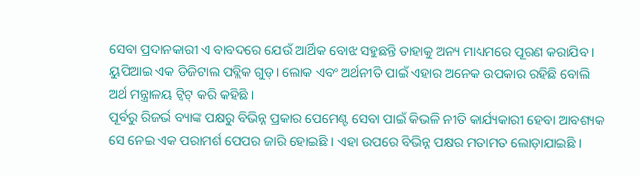ସେବା ପ୍ରଦାନକାରୀ ଏ ବାବଦରେ ଯେଉଁ ଆର୍ଥିକ ବୋଝ ସହୁଛନ୍ତି ତାହାକୁ ଅନ୍ୟ ମାଧ୍ୟମରେ ପୂରଣ କରାଯିବ । ୟୁପିଆଇ ଏକ ଡିଜିଟାଲ ପବ୍ଲିକ ଗୁଡ୍। ଲୋକ ଏବଂ ଅର୍ଥନୀତି ପାଇଁ ଏହାର ଅନେକ ଉପକାର ରହିଛି ବୋଲି ଅର୍ଥ ମନ୍ତ୍ରାଳୟ ଟ୍ବିଟ୍ କରି କହିଛି ।
ପୂର୍ବରୁ ରିଜର୍ଭ ବ୍ୟାଙ୍କ ପକ୍ଷରୁ ବିଭିନ୍ନ ପ୍ରକାର ପେମେଣ୍ଟ ସେବା ପାଇଁ କିଭଳି ନୀତି କାର୍ଯ୍ୟକାରୀ ହେବା ଆବଶ୍ୟକ ସେ ନେଇ ଏକ ପରାମର୍ଶ ପେପର ଜାରି ହୋଇଛି । ଏହା ଉପରେ ବିଭିନ୍ନ ପକ୍ଷର ମତାମତ ଲୋଡ଼ାଯାଇଛି ।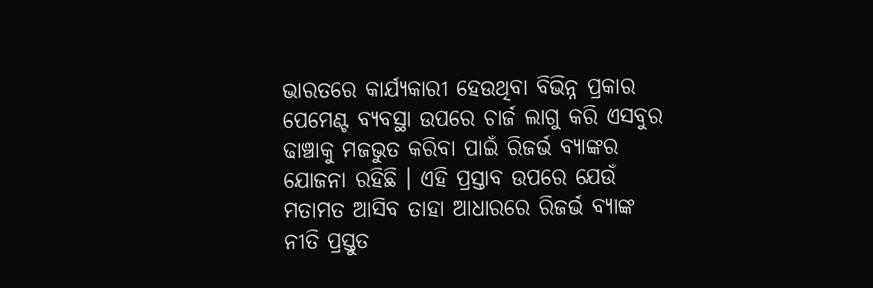ଭାରତରେ କାର୍ଯ୍ୟକାରୀ ହେଉଥିବା ବିଭିନ୍ନ ପ୍ରକାର ପେମେଣ୍ଟ ବ୍ୟବସ୍ଥା ଉପରେ ଚାର୍ଜ ଲାଗୁ କରି ଏସବୁର ଢାଞ୍ଚାକୁ ମଜଭୁତ କରିବା ପାଇଁ ରିଜର୍ଭ ବ୍ୟାଙ୍କର ଯୋଜନା ରହିଛି । ଏହି ପ୍ରସ୍ତାବ ଉପରେ ଯେଉଁ ମତାମତ ଆସିବ ତାହା ଆଧାରରେ ରିଜର୍ଭ ବ୍ୟାଙ୍କ ନୀତି ପ୍ରସ୍ତୁତ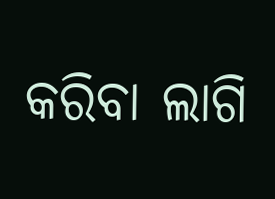କରିବା ଲାଗି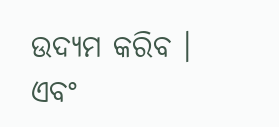ଉଦ୍ୟମ କରିବ । ଏବଂ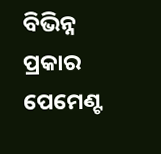ବିଭିନ୍ନ ପ୍ରକାର ପେମେଣ୍ଟ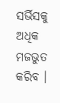ସର୍ଭିସକୁ ଅଧିକ ମଜଭୁତ କରିବ ।